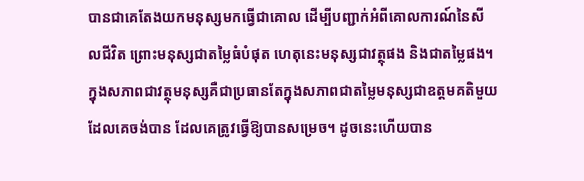បានជាគេតែងយកមនុស្សមកធ្វើជាគោល ដើម្បីបញ្ជាក់អំពីគោលការណ៍នៃសីលជីវិត ព្រោះមនុស្សជាតម្លៃធំបំផុត ហេតុនេះមនុស្សជាវត្ថុផង និងជាតម្លៃផង។ ក្នុងសភាពជាវត្ថុមនុស្សគឺជាប្រធានតែក្នុងសភាពជាតម្លៃមនុស្សជាឧត្តមគតិមួយដែលគេចង់បាន ដែលគេត្រូវធ្វើឱ្យបានសម្រេច។ ដូចនេះហើយបាន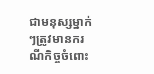ជាមនុស្សម្នាក់ៗត្រូវមានករណីកិច្ចចំពោះ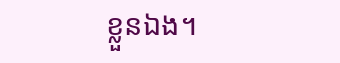ខ្លួនឯង។